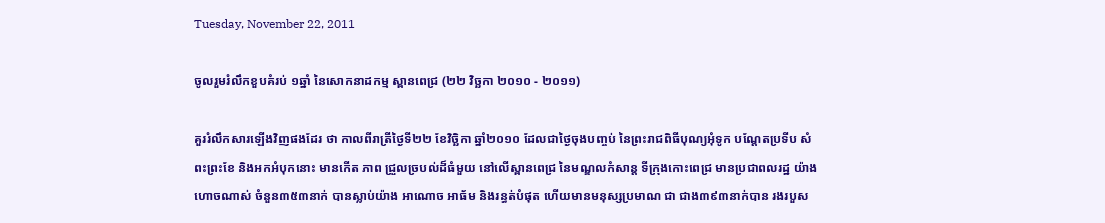Tuesday, November 22, 2011

ចូលរួមរំលឹកខួបគំរប់ ១ឆ្នាំ នៃសោកនាដកម្ម ស្ពានពេជ្រ (២២ វិច្ឆកា ២០១០ - ២០១១)

គួររំលឹកសារឡើងវិញផងដែរ ថា កាលពីរាត្រីថ្ងៃទី២២ ខែវិច្ឆិកា ឆ្នាំ២០១០ ដែលជាថ្ងៃចុងបញ្ចប់ នៃព្រះរាជពិធីបុណ្យអុំទូក បណ្តែតប្រទីប សំពះព្រះខែ និងអកអំបុកនោះ មានកើត ភាព ជ្រួលច្របល់ដ៏ធំមួយ នៅលើស្ពានពេជ្រ នៃមណ្ឌលកំសាន្ត ទីក្រុងកោះពេជ្រ មានប្រជាពលរដ្ឋ យ៉ាងហោចណាស់ ចំនួន៣៥៣នាក់ បានស្លាប់យ៉ាង អាណោច អាធ័ម និងរន្ធត់បំផុត ហើយមានមនុស្សប្រមាណ ជា ជាង៣៩៣នាក់បាន រងរបួស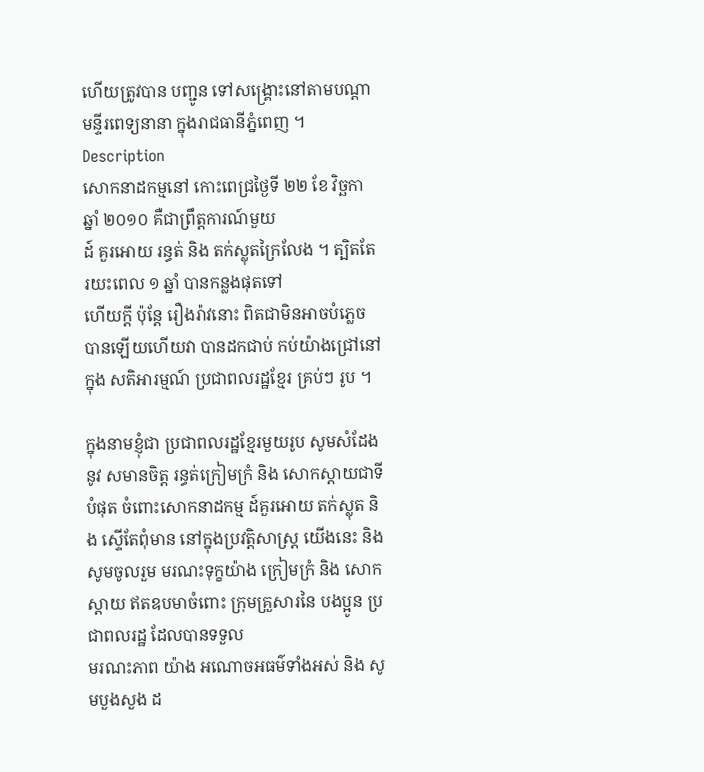ហើយត្រូវបាន បញ្ជូន ទៅសង្គ្រោះនៅតាមបណ្តា មន្ទីរពេទ្យនានា ក្នុងរាជធានីភ្នំពេញ ។
Description
សោកនាដកម្មនៅ កោះពេជ្រថ្ងៃទី ២២ ខែ វិច្ឆកា ឆ្នាំ ២០១០ គឺជាព្រឹត្តការណ៍មួយ
ដ៍ គួរអោយ រន្ធត់ និង តក់ស្លុតក្រៃលែង ។ ត្បិតតែ រយះពេល ១ ឆ្នាំ បានកន្លងផុតទៅ
ហើយក្តី ប៉ុន្តែ រឿងរ៉ាវនោះ ពិតជាមិនអាចបំភ្លេច បានឡើយហើយវា បានដកជាប់ កប់យ៉ាងជ្រៅនៅក្នុង សតិអារម្មណ៍ ប្រជាពលរដ្ឋខ្មែរ គ្រប់ៗ រូប ។

ក្នុងនាមខ្ញុំជា ប្រជាពលរដ្ឋខ្មែរមួយរូប សូមសំដែងនូវ សមានចិត្ត រន្ធត់ក្រៀមក្រំ និង សោកស្តាយជាទី បំផុត ចំពោះសោកនាដកម្ម ដ៍គួរអោយ តក់ស្លុត និង ស្ទើតែពុំមាន នៅក្នុងប្រវត្តិសាស្រ្ត យើងនេះ និង សូមចូលរួម មរណះទុក្ខយ៉ាង ក្រៀមក្រំ និង សោកស្តាយ ឥតឧបមាចំពោះ ក្រុមគ្រួសារនៃ បងប្អូន ប្រជាពលរដ្ឋ ដែលបានទទួល
មរណះភាព យ៉ាង អណោចអធម៌ទាំងអស់ និង សូមបួងសួង ដ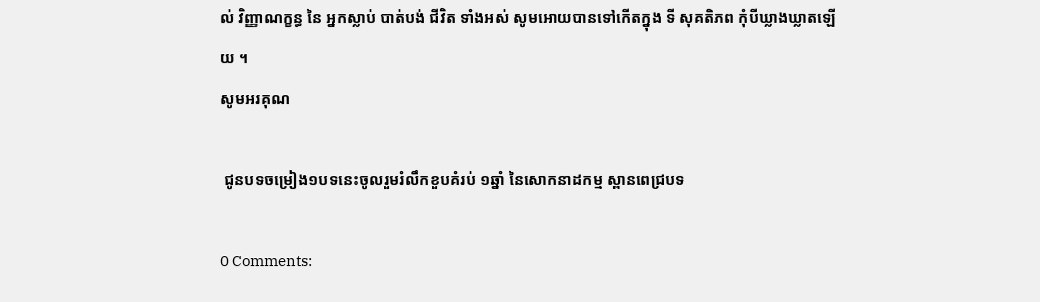ល់ វិញ្ញាណក្ខន្ធ នៃ អ្នកស្លាប់ បាត់បង់ ជីវិត ទាំងអស់ សូមអោយបានទៅកើតក្នុង ទី សុគតិភព កុំបីឃ្លាងឃ្លាតឡើយ ។
សូមអរគុណ

 ជូនបទចម្រៀង១បទនេះចូលរួមរំលឹកខួបគំរប់ ១ឆ្នាំ នៃសោកនាដកម្ម ស្ពានពេជ្របទ

0 Comments: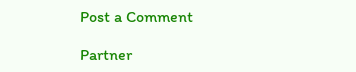Post a Comment

Partner